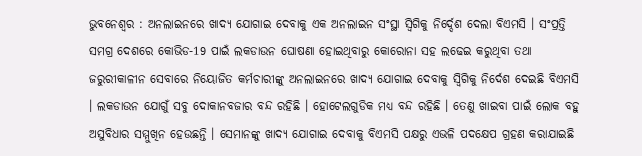ଭୁବନେଶ୍ଵର : ଅନଲାଇନରେ ଖାଦ୍ୟ ଯୋଗାଇ ଦେବାକୁ ଏକ ଅନଲାଇନ ସଂସ୍ଥା ସ୍ୱିଗିକୁ ନିର୍ଦ୍ଦେଶ ଦେଲା ବିଏମସି । ସଂପ୍ରତ୍ତି ସମଗ୍ର ଦେଶରେ କୋଭିଡ-19 ପାଇଁ ଲକଡାଉନ ଘୋଷଣା ହୋଇଥିବାରୁ କୋରୋନା ସହ ଲଢେଇ କରୁଥିବା ତଥା ଜରୁରୀକାଳୀନ ସେବାରେ ନିୟୋଜିତ କର୍ମଚାରୀଙ୍କୁ ଅନଲାଇନରେ ଖାଦ୍ୟ ଯୋଗାଇ ଦେବାକୁ ସ୍ୱିଗିକୁ ନିର୍ଦେଶ ଦେଇଛି ବିଏମସି । ଲକଡାଉନ ଯୋଗୁଁ ସବୁ ଦୋକାନବଜାର ବନ୍ଦ ରହିଛି । ହୋଟେଲଗୁଡିକ ମଧ୍ୟ ବନ୍ଦ ରହିଛି । ତେଣୁ ଖାଇବା ପାଇଁ ଲୋକ ବହୁ ଅସୁବିଧାର ସମ୍ମୁଖିନ ହେଉଛନ୍ତି । ସେମାନଙ୍କୁ ଖାଦ୍ୟ ଯୋଗାଇ ଦେବାକୁ ବିଏମସି ପକ୍ଷରୁ ଏଭଳି ପଦକ୍ଷେପ ଗ୍ରହଣ କରାଯାଇଛି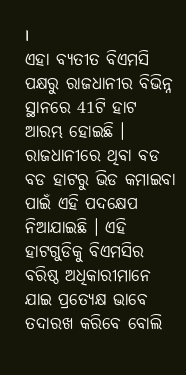।
ଏହା ବ୍ୟତୀତ ବିଏମସି ପକ୍ଷରୁ ରାଜଧାନୀର ବିଭିନ୍ନ ସ୍ଥାନରେ 41ଟି ହାଟ ଆରମ୍ଭ ହୋଇଛି । ରାଜଧାନୀରେ ଥିବା ବଡ ବଡ ହାଟରୁ ଭିଡ କମାଇବା ପାଇଁ ଏହି ପଦକ୍ଷେପ ନିଆଯାଇଛି । ଏହି ହାଟଗୁଡିକୁ ବିଏମସିର ବରିଷ୍ଠ ଅଧିକାରୀମାନେ ଯାଇ ପ୍ରତ୍ୟେକ୍ଷ ଭାବେ ତଦାରଖ କରିବେ ବୋଲି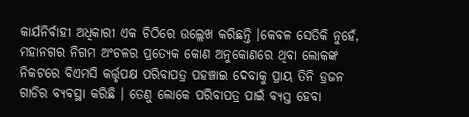କାର୍ଯନିର୍ବାହୀ ଅଧିକାରୀ ଏକ ଚିଠିରେ ଉଲ୍ଲେଖ କରିଛନ୍ତି ।କେବଳ ସେତିକି ନୁହେଁ, ମହାନଗର ନିଗମ ଅଂଚଳର ପ୍ରତ୍ୟେକ କୋଣ ଅନୁକୋଣରେ ଥିବା ଲୋକଙ୍କ ନିକଟରେ ବିଏମସି କର୍ତ୍ତୃପକ୍ଷ ପରିବାପତ୍ର ପହଞ୍ଚାଇ ଦେବାକୁ ପ୍ରାୟ ତିନି ଡ୍ରଜନ ଗାଡିର ବ୍ୟବସ୍ଥା କରିଛି । ତେଣୁ ଲୋକେ ପରିବାପତ୍ର ପାଇଁ ବ୍ୟସ୍ତ ହେବା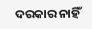ଦରକାର ନାହିଁ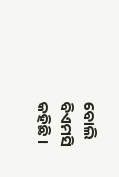ବୋଲି ବିଏମସି କହିଛି ।